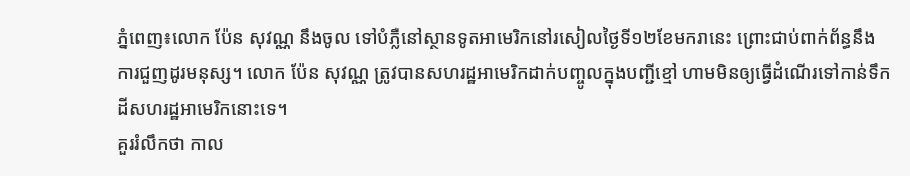ភ្នំពេញ៖លោក ប៉ែន សុវណ្ណ នឹងចូល ទៅបំភ្លឺនៅស្ថានទូតអាមេរិកនៅរសៀលថ្ងៃទី១២ខែមករានេះ ព្រោះជាប់ពាក់ព័ន្ធនឹងការជួញដូរមនុស្ស។ លោក ប៉ែន សុវណ្ណ ត្រូវបានសហរដ្ឋអាមេរិកដាក់បញ្ចូលក្នុងបញ្ជីខ្មៅ ហាមមិនឲ្យធ្វើដំណើរទៅកាន់ទឹកដីសហរដ្ឋអាមេរិកនោះទេ។
គួររំលឹកថា កាល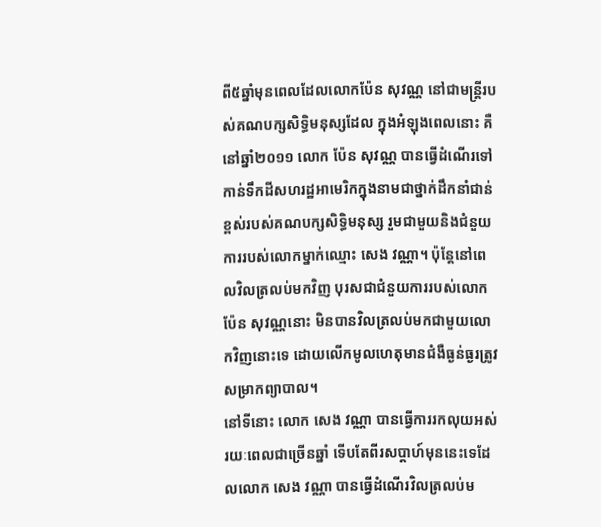ពី៥ឆ្នាំមុនពេលដែលលោកប៉ែន សុវណ្ណ នៅជាមន្ត្រីរបស់គណបក្សសិទ្ធិមនុស្សដែល ក្នុងអំឡុងពេលនោះ គឺនៅឆ្នាំ២០១១ លោក ប៉ែន សុវណ្ណ បានធ្វើដំណើរទៅកាន់ទឹកដីសហរដ្ឋអាមេរិកក្នុងនាមជាថ្នាក់ដឹកនាំជាន់ខ្ពស់របស់គណបក្សសិទ្ធិមនុស្ស រួមជាមួយនិងជំនួយការរបស់លោកម្នាក់ឈ្មោះ សេង វណ្ណា។ ប៉ុន្តែនៅពេលវិលត្រលប់មកវិញ បុរសជាជំនួយការរបស់លោកប៉ែន សុវណ្ណនោះ មិនបានវិលត្រលប់មកជាមួយលោកវិញនោះទេ ដោយលើកមូលហេតុមានជំងឺធ្ងន់ធ្ងរត្រូវសម្រាកព្យាបាល។
នៅទីនោះ លោក សេង វណ្ណា បានធ្វើការរកលុយអស់រយៈពេលជាច្រើនឆ្នាំ ទើបតែពីរសប្តាហ៍មុននេះទេដែលលោក សេង វណ្ណា បានធ្វើដំណើរវិលត្រលប់ម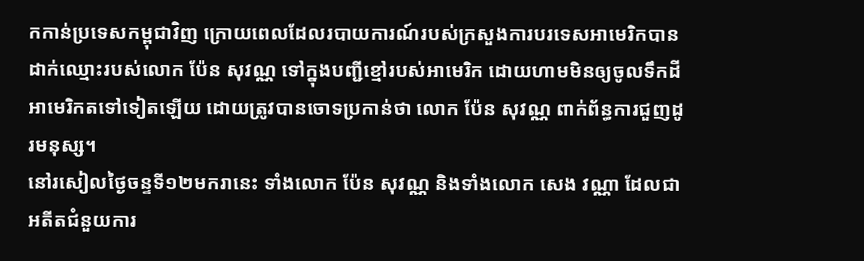កកាន់ប្រទេសកម្ពុជាវិញ ក្រោយពេលដែលរបាយការណ៍របស់ក្រសួងការបរទេសអាមេរិកបានដាក់ឈ្មោះរបស់លោក ប៉ែន សុវណ្ណ ទៅក្នុងបញ្ជីខ្មៅរបស់អាមេរិក ដោយហាមមិនឲ្យចូលទឹកដីអាមេរិកតទៅទៀតឡើយ ដោយត្រូវបានចោទប្រកាន់ថា លោក ប៉ែន សុវណ្ណ ពាក់ព័ន្ធការជួញដូរមនុស្ស។
នៅរសៀលថ្ងៃចន្ទទី១២មករានេះ ទាំងលោក ប៉ែន សុវណ្ណ និងទាំងលោក សេង វណ្ណា ដែលជាអតីតជំនួយការ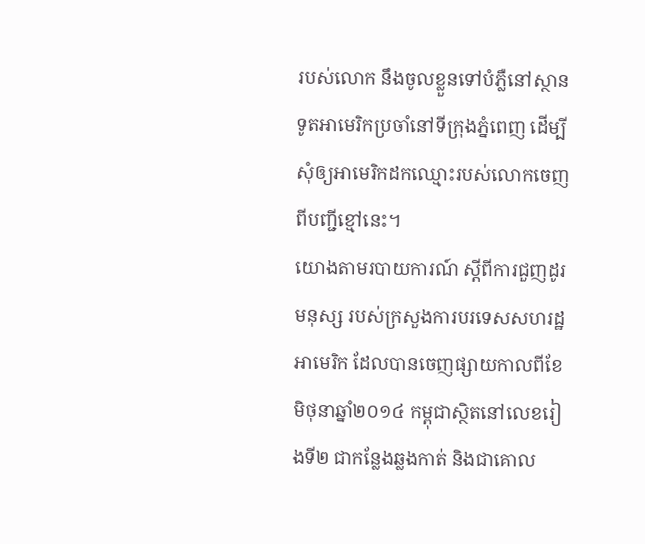របស់លោក នឹងចូលខ្លួនទៅបំភ្លឺនៅស្ថានទូតអាមេរិកប្រចាំនៅទីក្រុងភ្នំពេញ ដើម្បីសុំឲ្យអាមេរិកដកឈ្មោះរបស់លោកចេញពីបញ្ជីខ្មៅនេះ។
យោងតាមរបាយការណ៍ ស្តីពីការជួញដូរមនុស្ស របស់ក្រសួងការបរទេសសហរដ្ឋអាមេរិក ដែលបានចេញផ្សាយកាលពីខែមិថុនាឆ្នាំ២០១៤ កម្ពុជាស្ថិតនៅលេខរៀងទី២ ជាកន្លែងឆ្លងកាត់ និងជាគោល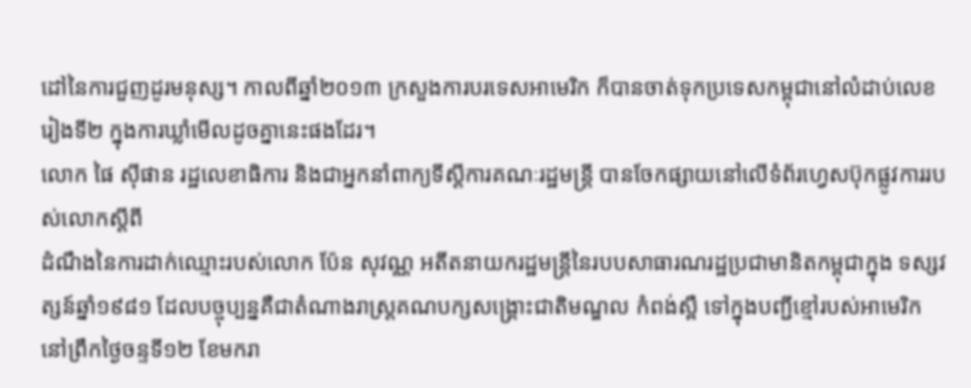ដៅនៃការជួញដូរមនុស្ស។ កាលពីឆ្នាំ២០១៣ ក្រសួងការបរទេសអាមេរិក ក៏បានចាត់ទុកប្រទេសកម្ពុជានៅលំដាប់លេខរៀងទី២ ក្នុងការឃ្លាំមើលដូចគ្នានេះផងដែរ។
លោក ផៃ ស៊ីផាន រដ្ឋលេខាធិការ និងជាអ្នកនាំពាក្យទីស្តីការគណៈរដ្ឋមន្ត្រី បានចែកផ្សាយនៅលើទំព័រហ្វេសប៊ុកផ្លូវការរបស់លោកស្តីពី
ដំណឹងនៃការដាក់ឈ្មោះរបស់លោក ប៉ែន សុវណ្ណ អតីតនាយករដ្ឋមន្ត្រីនៃរបបសាធារណរដ្ឋប្រជាមានិតកម្ពុជាក្នុង ទស្សវត្សន៍ឆ្នាំ១៩៨១ ដែលបច្ចុប្បន្នគឺជាតំណាងរាស្ត្រគណបក្សសង្គ្រោះជាតិមណ្ឌល កំពង់ស្ពឺ ទៅក្នុងបញ្ជីខ្មៅរបស់អាមេរិក នៅព្រឹកថ្ងៃចន្ទទី១២ ខែមករា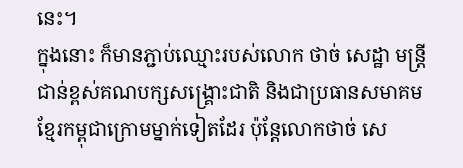នេះ។
ក្នុងនោះ ក៏មានភ្ជាប់ឈ្មោះរបស់លោក ថាច់ សេដ្ឋា មន្ត្រីជាន់ខ្ពស់គណបក្សសង្គ្រោះជាតិ និងជាប្រធានសមាគមខ្មែរកម្ពុជាក្រោមម្នាក់ទៀតដែរ ប៉ុន្តែលោកថាច់ សេ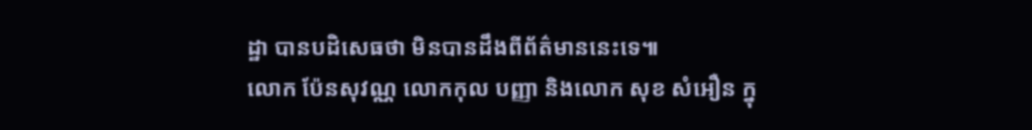ដ្ឋា បានបដិសេធថា មិនបានដឹងពីព័ត៌មាននេះទេ៕
លោក ប៉ែនសុវណ្ណ លោកកុល បញ្ញា និងលោក សុខ សំអឿន ក្នុ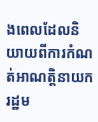ងពេលដែលនិយាយពីការកំណត់អាណត្តិនាយករដ្ឋម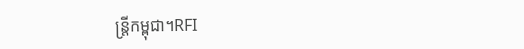ន្ត្រីកម្ពុជា។RFI